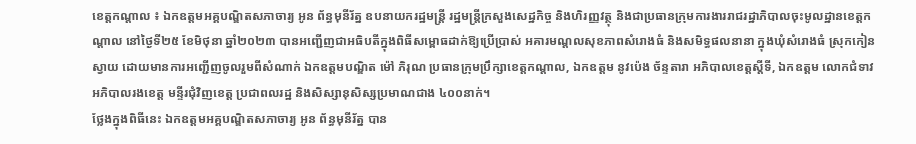ខេត្តកណ្ដាល ៖ ឯកឧត្តមអគ្គបណ្ឌិតសភាចារ្យ អូន ព័ន្ធមុនីរ័ត្ន ឧបនាយករដ្ឋមន្ត្រី រដ្ឋមន្ត្រីក្រសួងសេដ្ឋកិច្ច និងហិរញ្ញវត្ថុ និងជាប្រធានក្រុមការងាររាជរដ្ឋាភិបាលចុះមូលដ្ឋានខេត្តកណ្តាល នៅថ្ងៃទី២៥ ខែមិថុនា ឆ្នាំ២០២៣ បានអញ្ជើញជាអធិបតីក្នុងពិធីសម្ពោធដាក់ឱ្យប្រើប្រាស់ អគារមណ្ដលសុខភាពសំរោងធំ និងសមិទ្ធផលនានា ក្នុងឃុំសំរោងធំ ស្រុកកៀនស្វាយ ដោយមានការអញ្ជើញចូលរួមពីសំណាក់ ឯកឧត្តមបណ្ឌិត ម៉ៅ ភិរុណ ប្រធានក្រុមប្រឹក្សាខេត្តកណ្ដាល, ឯកឧត្តម នូវប៉េង ច័ន្ទតារា អភិបាលខេត្តស្តីទី, ឯកឧត្ដម លោកជំទាវ អភិបាលរងខេត្ត មន្ទីរជុំវិញខេត្ត ប្រជាពលរដ្ឋ និងសិស្សានុសិស្សប្រមាណជាង ៤០០នាក់។
ថ្លែងក្នុងពិធីនេះ ឯកឧត្តមអគ្គបណ្ឌិតសភាចារ្យ អូន ព័ន្ធមុនីរ័ត្ន បាន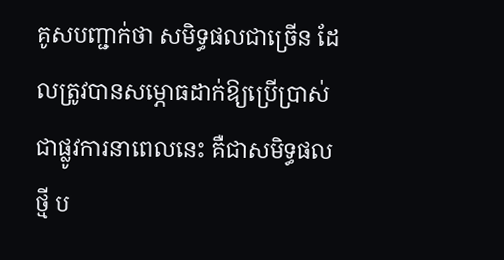គូសបញ្ជាក់ថា សមិទ្ធផលជាច្រើន ដែលត្រូវបានសម្ភោធដាក់ឱ្យប្រើប្រាស់ជាផ្លូវការនាពេលនេះ គឺជាសមិទ្ធផលថ្មី ប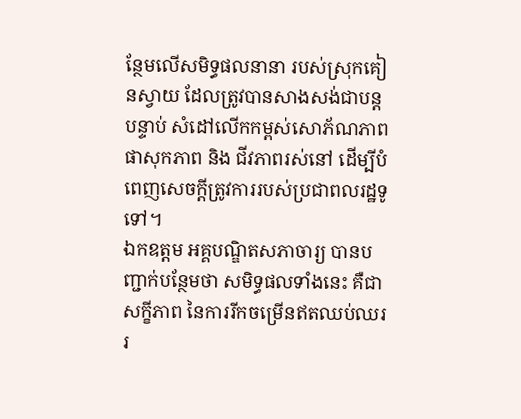ន្ថែមលើសមិទ្ធផលនានា របស់ស្រុកគៀនស្វាយ ដែលត្រូវបានសាងសង់ជាបន្តបន្ទាប់ សំដៅលើកកម្ពស់សោភ័ណភាព ផាសុកភាព និង ជីវភាពរស់នៅ ដើម្បីបំពេញសេចក្តីត្រូវការរបស់ប្រជាពលរដ្ឋទូទៅ។
ឯកឧត្តម អគ្គបណ្ឌិតសភាចារ្យ បានបញ្ជាក់បន្ថែមថា សមិទ្ធផលទាំងនេះ គឺជាសក្ខីភាព នៃការរីកចម្រើនឥតឈប់ឈររ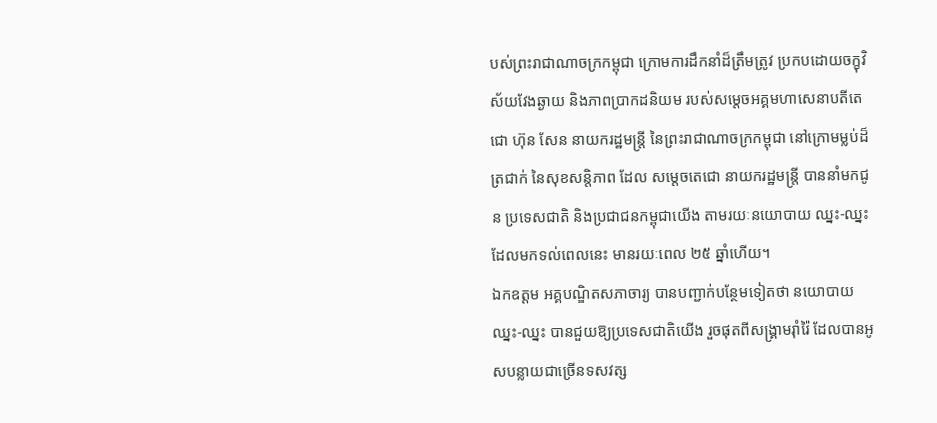បស់ព្រះរាជាណាចក្រកម្ពុជា ក្រោមការដឹកនាំដ៏ត្រឹមត្រូវ ប្រកបដោយចក្ខុវិស័យវែងឆ្ងាយ និងភាពប្រាកដនិយម របស់សម្តេចអគ្គមហាសេនាបតីតេជោ ហ៊ុន សែន នាយករដ្ឋមន្ត្រី នៃព្រះរាជាណាចក្រកម្ពុជា នៅក្រោមម្លប់ដ៏ត្រជាក់ នៃសុខសន្តិភាព ដែល សម្ដេចតេជោ នាយករដ្ឋមន្ត្រី បាននាំមកជូន ប្រទេសជាតិ និងប្រជាជនកម្ពុជាយើង តាមរយៈនយោបាយ ឈ្នះ-ឈ្នះ ដែលមកទល់ពេលនេះ មានរយៈពេល ២៥ ឆ្នាំហើយ។
ឯកឧត្តម អគ្គបណ្ឌិតសភាចារ្យ បានបញ្ជាក់បន្ថែមទៀតថា នយោបាយ ឈ្នះ-ឈ្នះ បានជួយឱ្យប្រទេសជាតិយើង រួចផុតពីសង្គ្រាមរ៉ាំរ៉ៃ ដែលបានអូសបន្លាយជាច្រើនទសវត្ស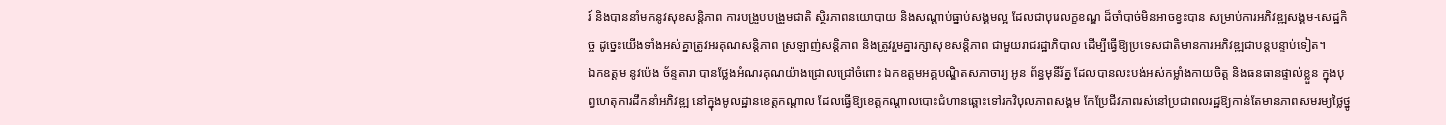រ៍ និងបាននាំមកនូវសុខសន្តិភាព ការបង្រួបបង្រួមជាតិ ស្ថិរភាពនយោបាយ និងសណ្ដាប់ធ្នាប់សង្គមល្អ ដែលជាបុរេលក្ខខណ្ឌ ដ៏ចាំបាច់មិនអាចខ្វះបាន សម្រាប់ការអភិវឌ្ឍសង្គម-សេដ្ឋកិច្ច ដូច្នេះយើងទាំងអស់គ្នាត្រូវអរគុណសន្តិភាព ស្រឡាញ់សន្តិភាព និងត្រូវរួមគ្នារក្សាសុខសន្តិភាព ជាមួយរាជរដ្ឋាភិបាល ដើម្បីធ្វើឱ្យប្រទេសជាតិមានការអភិវឌ្ឍជាបន្តបន្ទាប់ទៀត។
ឯកឧត្តម នូវប៉េង ច័ន្ទតារា បានថ្លែងអំណរគុណយ៉ាងជ្រោលជ្រៅចំពោះ ឯកឧត្តមអគ្គបណ្ឌិតសភាចារ្យ អូន ព័ន្ធមុនីរ័ត្ន ដែលបានលះបង់អស់កម្លាំងកាយចិត្ត និងធនធានផ្ទាល់ខ្លួន ក្នុងបុព្វហេតុការដឹកនាំអភិវឌ្ឍ នៅក្នុងមូលដ្ឋានខេត្តកណ្ដាល ដែលធ្វើឱ្យខេត្តកណ្តាលបោះជំហានឆ្ពោះទៅរកវិបុលភាពសង្គម កែប្រែជីវភាពរស់នៅប្រជាពលរដ្ឋឱ្យកាន់តែមានភាពសមរម្យថ្លៃថ្នូ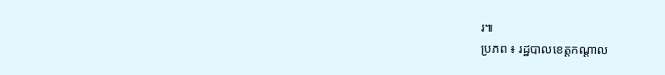រ៕
ប្រភព ៖ រដ្ឋបាលខេត្តកណ្ដាល